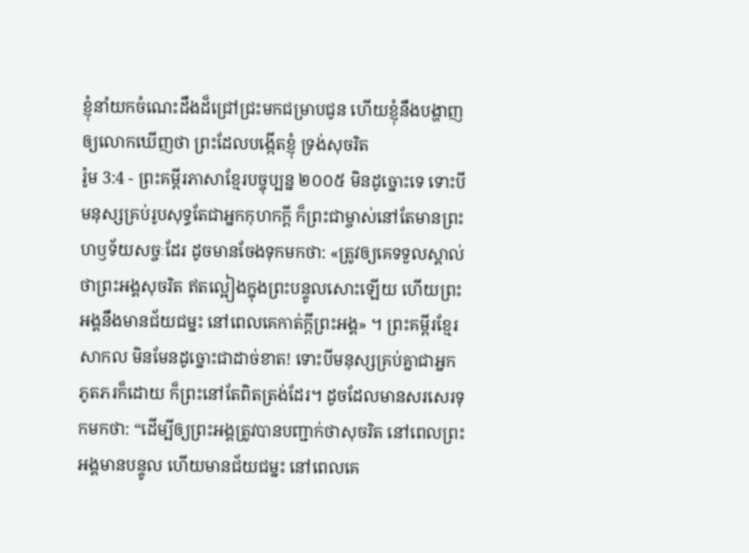ខ្ញុំនាំយកចំណេះដឹងដ៏ជ្រៅជ្រះមកជម្រាបជូន ហើយខ្ញុំនឹងបង្ហាញឲ្យលោកឃើញថា ព្រះដែលបង្កើតខ្ញុំ ទ្រង់សុចរិត
រ៉ូម 3:4 - ព្រះគម្ពីរភាសាខ្មែរបច្ចុប្បន្ន ២០០៥ មិនដូច្នោះទេ ទោះបីមនុស្សគ្រប់រូបសុទ្ធតែជាអ្នកកុហកក្តី ក៏ព្រះជាម្ចាស់នៅតែមានព្រះហឫទ័យសច្ចៈដែរ ដូចមានចែងទុកមកថា: «ត្រូវឲ្យគេទទួលស្គាល់ថាព្រះអង្គសុចរិត ឥតល្អៀងក្នុងព្រះបន្ទូលសោះឡើយ ហើយព្រះអង្គនឹងមានជ័យជម្នះ នៅពេលគេកាត់ក្តីព្រះអង្គ» ។ ព្រះគម្ពីរខ្មែរសាកល មិនមែនដូច្នោះជាដាច់ខាត! ទោះបីមនុស្សគ្រប់គ្នាជាអ្នកភូតភរក៏ដោយ ក៏ព្រះនៅតែពិតត្រង់ដែរ។ ដូចដែលមានសរសេរទុកមកថា: “ដើម្បីឲ្យព្រះអង្គត្រូវបានបញ្ជាក់ថាសុចរិត នៅពេលព្រះអង្គមានបន្ទូល ហើយមានជ័យជម្នះ នៅពេលគេ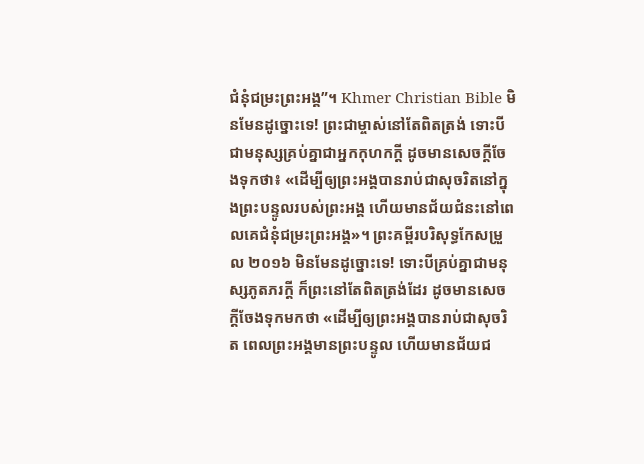ជំនុំជម្រះព្រះអង្គ”។ Khmer Christian Bible មិនមែនដូច្នោះទេ! ព្រះជាម្ចាស់នៅតែពិតត្រង់ ទោះបីជាមនុស្សគ្រប់គ្នាជាអ្នកកុហកក្ដី ដូចមានសេចក្ដីចែងទុកថា៖ «ដើម្បីឲ្យព្រះអង្គបានរាប់ជាសុចរិតនៅក្នុងព្រះបន្ទូលរបស់ព្រះអង្គ ហើយមានជ័យជំនះនៅពេលគេជំនុំជម្រះព្រះអង្គ»។ ព្រះគម្ពីរបរិសុទ្ធកែសម្រួល ២០១៦ មិនមែនដូច្នោះទេ! ទោះបីគ្រប់គ្នាជាមនុស្សភូតភរក្ដី ក៏ព្រះនៅតែពិតត្រង់ដែរ ដូចមានសេចក្តីចែងទុកមកថា «ដើម្បីឲ្យព្រះអង្គបានរាប់ជាសុចរិត ពេលព្រះអង្គមានព្រះបន្ទូល ហើយមានជ័យជ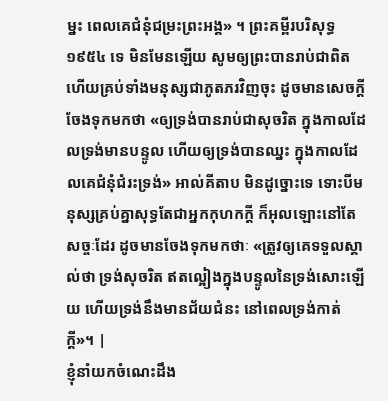ម្នះ ពេលគេជំនុំជម្រះព្រះអង្គ» ។ ព្រះគម្ពីរបរិសុទ្ធ ១៩៥៤ ទេ មិនមែនឡើយ សូមឲ្យព្រះបានរាប់ជាពិត ហើយគ្រប់ទាំងមនុស្សជាភូតភរវិញចុះ ដូចមានសេចក្ដីចែងទុកមកថា «ឲ្យទ្រង់បានរាប់ជាសុចរិត ក្នុងកាលដែលទ្រង់មានបន្ទូល ហើយឲ្យទ្រង់បានឈ្នះ ក្នុងកាលដែលគេជំនុំជំរះទ្រង់» អាល់គីតាប មិនដូច្នោះទេ ទោះបីមនុស្សគ្រប់គ្នាសុទ្ធតែជាអ្នកកុហកក្ដី ក៏អុលឡោះនៅតែសច្ចៈដែរ ដូចមានចែងទុកមកថាៈ «ត្រូវឲ្យគេទទួលស្គាល់ថា ទ្រង់សុចរិត ឥតល្អៀងក្នុងបន្ទូលនៃទ្រង់សោះឡើយ ហើយទ្រង់នឹងមានជ័យជំនះ នៅពេលទ្រង់កាត់ក្ដី»។ |
ខ្ញុំនាំយកចំណេះដឹង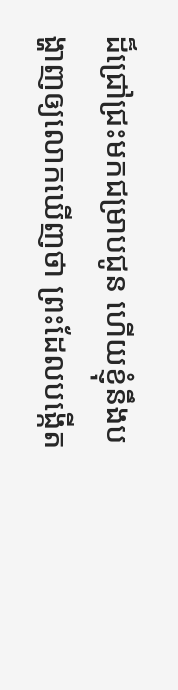ដ៏ជ្រៅជ្រះមកជម្រាបជូន ហើយខ្ញុំនឹងបង្ហាញឲ្យលោកឃើញថា ព្រះដែលបង្កើត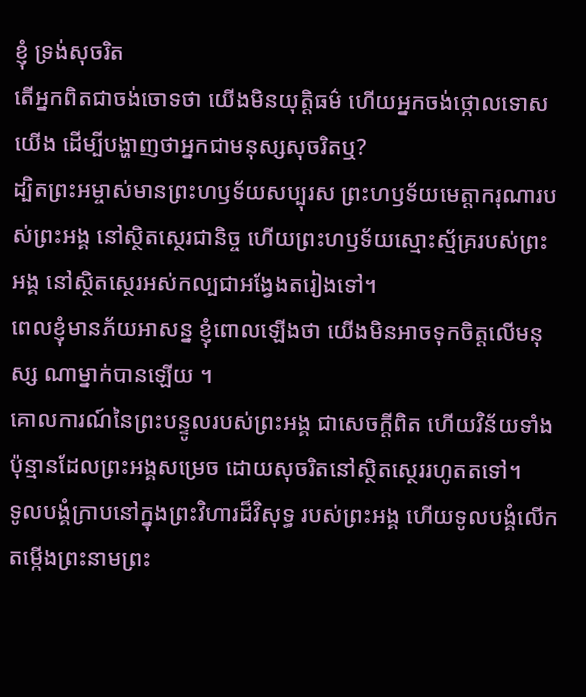ខ្ញុំ ទ្រង់សុចរិត
តើអ្នកពិតជាចង់ចោទថា យើងមិនយុត្តិធម៌ ហើយអ្នកចង់ថ្កោលទោសយើង ដើម្បីបង្ហាញថាអ្នកជាមនុស្សសុចរិតឬ?
ដ្បិតព្រះអម្ចាស់មានព្រះហឫទ័យសប្បុរស ព្រះហឫទ័យមេត្តាករុណារបស់ព្រះអង្គ នៅស្ថិតស្ថេរជានិច្ច ហើយព្រះហឫទ័យស្មោះស្ម័គ្ររបស់ព្រះអង្គ នៅស្ថិតស្ថេរអស់កល្បជាអង្វែងតរៀងទៅ។
ពេលខ្ញុំមានភ័យអាសន្ន ខ្ញុំពោលឡើងថា យើងមិនអាចទុកចិត្តលើមនុស្ស ណាម្នាក់បានឡើយ ។
គោលការណ៍នៃព្រះបន្ទូលរបស់ព្រះអង្គ ជាសេចក្ដីពិត ហើយវិន័យទាំងប៉ុន្មានដែលព្រះអង្គសម្រេច ដោយសុចរិតនៅស្ថិតស្ថេររហូតតទៅ។
ទូលបង្គំក្រាបនៅក្នុងព្រះវិហារដ៏វិសុទ្ធ របស់ព្រះអង្គ ហើយទូលបង្គំលើកតម្កើងព្រះនាមព្រះ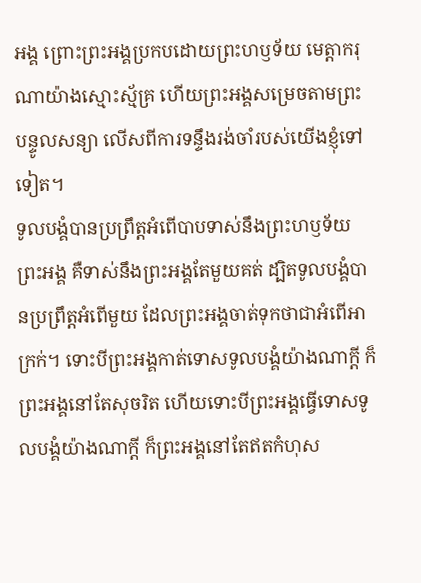អង្គ ព្រោះព្រះអង្គប្រកបដោយព្រះហឫទ័យ មេត្តាករុណាយ៉ាងស្មោះស្ម័គ្រ ហើយព្រះអង្គសម្រេចតាមព្រះបន្ទូលសន្យា លើសពីការទន្ទឹងរង់ចាំរបស់យើងខ្ញុំទៅទៀត។
ទូលបង្គំបានប្រព្រឹត្តអំពើបាបទាស់នឹងព្រះហឫទ័យ ព្រះអង្គ គឺទាស់នឹងព្រះអង្គតែមួយគត់ ដ្បិតទូលបង្គំបានប្រព្រឹត្តអំពើមួយ ដែលព្រះអង្គចាត់ទុកថាជាអំពើអាក្រក់។ ទោះបីព្រះអង្គកាត់ទោសទូលបង្គំយ៉ាងណាក្ដី ក៏ព្រះអង្គនៅតែសុចរិត ហើយទោះបីព្រះអង្គធ្វើទោសទូលបង្គំយ៉ាងណាក្ដី ក៏ព្រះអង្គនៅតែឥតកំហុស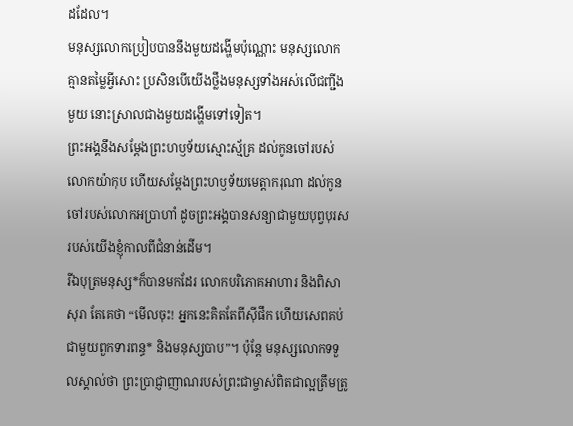ដដែល។
មនុស្សលោកប្រៀបបាននឹងមួយដង្ហើមប៉ុណ្ណោះ មនុស្សលោកគ្មានតម្លៃអ្វីសោះ ប្រសិនបើយើងថ្លឹងមនុស្សទាំងអស់លើជញ្ជីងមួយ នោះស្រាលជាងមួយដង្ហើមទៅទៀត។
ព្រះអង្គនឹងសម្តែងព្រះហឫទ័យស្មោះស្ម័គ្រ ដល់កូនចៅរបស់លោកយ៉ាកុប ហើយសម្តែងព្រះហឫទ័យមេត្តាករុណា ដល់កូនចៅរបស់លោកអប្រាហាំ ដូចព្រះអង្គបានសន្យាជាមួយបុព្វបុរស របស់យើងខ្ញុំកាលពីជំនាន់ដើម។
រីឯបុត្រមនុស្ស*ក៏បានមកដែរ លោកបរិភោគអាហារ និងពិសាសុរា តែគេថា “មើលចុះ! អ្នកនេះគិតតែពីស៊ីផឹក ហើយសេពគប់ជាមួយពួកទារពន្ធ* និងមនុស្សបាប”។ ប៉ុន្តែ មនុស្សលោកទទួលស្គាល់ថា ព្រះប្រាជ្ញាញាណរបស់ព្រះជាម្ចាស់ពិតជាល្អត្រឹមត្រូ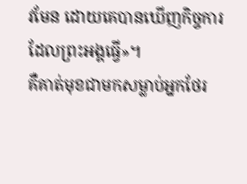វមែន ដោយគេបានឃើញកិច្ចការដែលព្រះអង្គធ្វើ»។
គឺគាត់មុខជាមកសម្លាប់អ្នកថែរ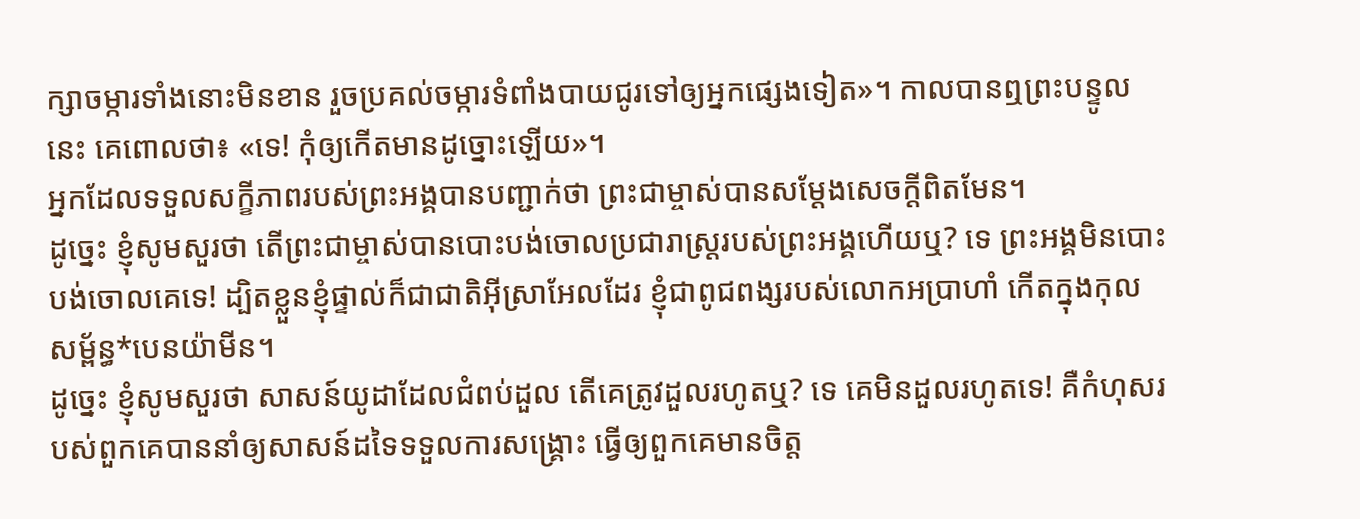ក្សាចម្ការទាំងនោះមិនខាន រួចប្រគល់ចម្ការទំពាំងបាយជូរទៅឲ្យអ្នកផ្សេងទៀត»។ កាលបានឮព្រះបន្ទូលនេះ គេពោលថា៖ «ទេ! កុំឲ្យកើតមានដូច្នោះឡើយ»។
អ្នកដែលទទួលសក្ខីភាពរបស់ព្រះអង្គបានបញ្ជាក់ថា ព្រះជាម្ចាស់បានសម្តែងសេចក្ដីពិតមែន។
ដូច្នេះ ខ្ញុំសូមសួរថា តើព្រះជាម្ចាស់បានបោះបង់ចោលប្រជារាស្ដ្ររបស់ព្រះអង្គហើយឬ? ទេ ព្រះអង្គមិនបោះបង់ចោលគេទេ! ដ្បិតខ្លួនខ្ញុំផ្ទាល់ក៏ជាជាតិអ៊ីស្រាអែលដែរ ខ្ញុំជាពូជពង្សរបស់លោកអប្រាហាំ កើតក្នុងកុលសម្ព័ន្ធ*បេនយ៉ាមីន។
ដូច្នេះ ខ្ញុំសូមសួរថា សាសន៍យូដាដែលជំពប់ដួល តើគេត្រូវដួលរហូតឬ? ទេ គេមិនដួលរហូតទេ! គឺកំហុសរបស់ពួកគេបាននាំឲ្យសាសន៍ដទៃទទួលការសង្គ្រោះ ធ្វើឲ្យពួកគេមានចិត្ត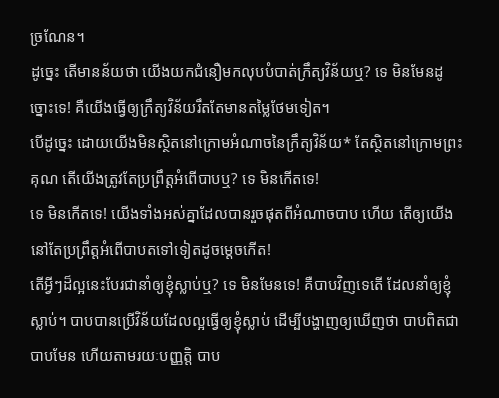ច្រណែន។
ដូច្នេះ តើមានន័យថា យើងយកជំនឿមកលុបបំបាត់ក្រឹត្យវិន័យឬ? ទេ មិនមែនដូច្នោះទេ! គឺយើងធ្វើឲ្យក្រឹត្យវិន័យរឹតតែមានតម្លៃថែមទៀត។
បើដូច្នេះ ដោយយើងមិនស្ថិតនៅក្រោមអំណាចនៃក្រឹត្យវិន័យ* តែស្ថិតនៅក្រោមព្រះគុណ តើយើងត្រូវតែប្រព្រឹត្តអំពើបាបឬ? ទេ មិនកើតទេ!
ទេ មិនកើតទេ! យើងទាំងអស់គ្នាដែលបានរួចផុតពីអំណាចបាប ហើយ តើឲ្យយើងនៅតែប្រព្រឹត្តអំពើបាបតទៅទៀតដូចម្ដេចកើត!
តើអ្វីៗដ៏ល្អនេះបែរជានាំឲ្យខ្ញុំស្លាប់ឬ? ទេ មិនមែនទេ! គឺបាបវិញទេតើ ដែលនាំឲ្យខ្ញុំស្លាប់។ បាបបានប្រើវិន័យដែលល្អធ្វើឲ្យខ្ញុំស្លាប់ ដើម្បីបង្ហាញឲ្យឃើញថា បាបពិតជាបាបមែន ហើយតាមរយៈបញ្ញត្តិ បាប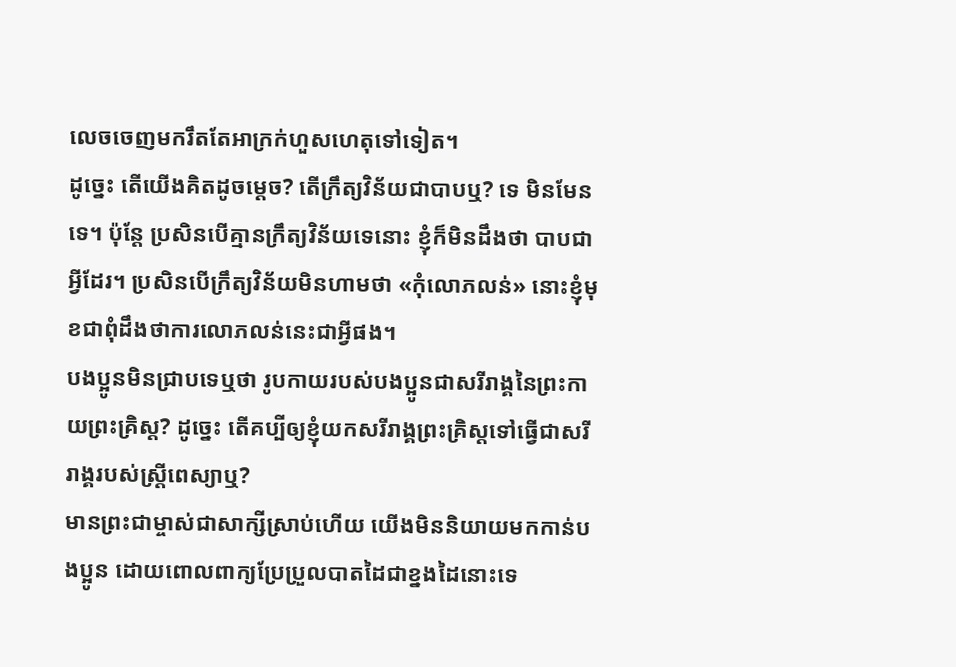លេចចេញមករឹតតែអាក្រក់ហួសហេតុទៅទៀត។
ដូច្នេះ តើយើងគិតដូចម្ដេច? តើក្រឹត្យវិន័យជាបាបឬ? ទេ មិនមែនទេ។ ប៉ុន្តែ ប្រសិនបើគ្មានក្រឹត្យវិន័យទេនោះ ខ្ញុំក៏មិនដឹងថា បាបជាអ្វីដែរ។ ប្រសិនបើក្រឹត្យវិន័យមិនហាមថា «កុំលោភលន់» នោះខ្ញុំមុខជាពុំដឹងថាការលោភលន់នេះជាអ្វីផង។
បងប្អូនមិនជ្រាបទេឬថា រូបកាយរបស់បងប្អូនជាសរីរាង្គនៃព្រះកាយព្រះគ្រិស្ត? ដូច្នេះ តើគប្បីឲ្យខ្ញុំយកសរីរាង្គព្រះគ្រិស្តទៅធ្វើជាសរីរាង្គរបស់ស្ត្រីពេស្យាឬ?
មានព្រះជាម្ចាស់ជាសាក្សីស្រាប់ហើយ យើងមិននិយាយមកកាន់បងប្អូន ដោយពោលពាក្យប្រែប្រួលបាតដៃជាខ្នងដៃនោះទេ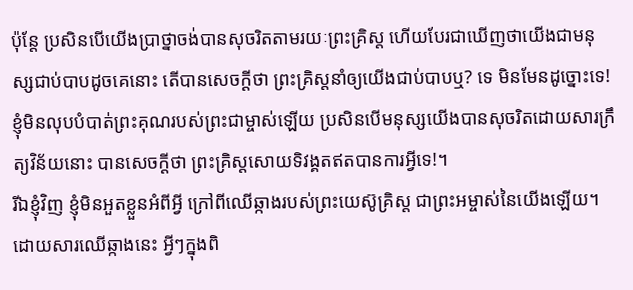ប៉ុន្តែ ប្រសិនបើយើងប្រាថ្នាចង់បានសុចរិតតាមរយៈព្រះគ្រិស្ត ហើយបែរជាឃើញថាយើងជាមនុស្សជាប់បាបដូចគេនោះ តើបានសេចក្ដីថា ព្រះគ្រិស្តនាំឲ្យយើងជាប់បាបឬ? ទេ មិនមែនដូច្នោះទេ!
ខ្ញុំមិនលុបបំបាត់ព្រះគុណរបស់ព្រះជាម្ចាស់ឡើយ ប្រសិនបើមនុស្សយើងបានសុចរិតដោយសារក្រឹត្យវិន័យនោះ បានសេចក្ដីថា ព្រះគ្រិស្តសោយទិវង្គតឥតបានការអ្វីទេ!។
រីឯខ្ញុំវិញ ខ្ញុំមិនអួតខ្លួនអំពីអ្វី ក្រៅពីឈើឆ្កាងរបស់ព្រះយេស៊ូគ្រិស្ត ជាព្រះអម្ចាស់នៃយើងឡើយ។ ដោយសារឈើឆ្កាងនេះ អ្វីៗក្នុងពិ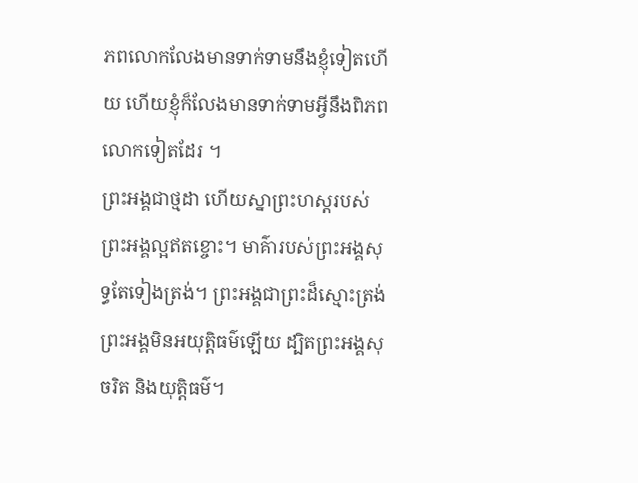ភពលោកលែងមានទាក់ទាមនឹងខ្ញុំទៀតហើយ ហើយខ្ញុំក៏លែងមានទាក់ទាមអ្វីនឹងពិភពលោកទៀតដែរ ។
ព្រះអង្គជាថ្មដា ហើយស្នាព្រះហស្ដរបស់ព្រះអង្គល្អឥតខ្ចោះ។ មាគ៌ារបស់ព្រះអង្គសុទ្ធតែទៀងត្រង់។ ព្រះអង្គជាព្រះដ៏ស្មោះត្រង់ ព្រះអង្គមិនអយុត្តិធម៌ឡើយ ដ្បិតព្រះអង្គសុចរិត និងយុត្តិធម៌។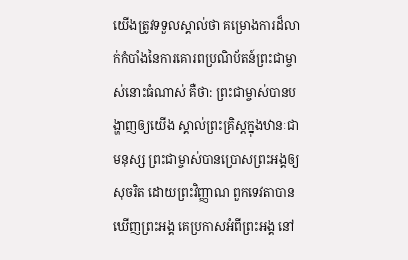យើងត្រូវទទួលស្គាល់ថា គម្រោងការដ៏លាក់កំបាំងនៃការគោរពប្រណិប័តន៍ព្រះជាម្ចាស់នោះធំណាស់ គឺថា: ព្រះជាម្ចាស់បានបង្ហាញឲ្យយើង ស្គាល់ព្រះគ្រិស្តក្នុងឋានៈជាមនុស្ស ព្រះជាម្ចាស់បានប្រោសព្រះអង្គឲ្យសុចរិត ដោយព្រះវិញ្ញាណ ពួកទេវតាបានឃើញព្រះអង្គ គេប្រកាសអំពីព្រះអង្គ នៅ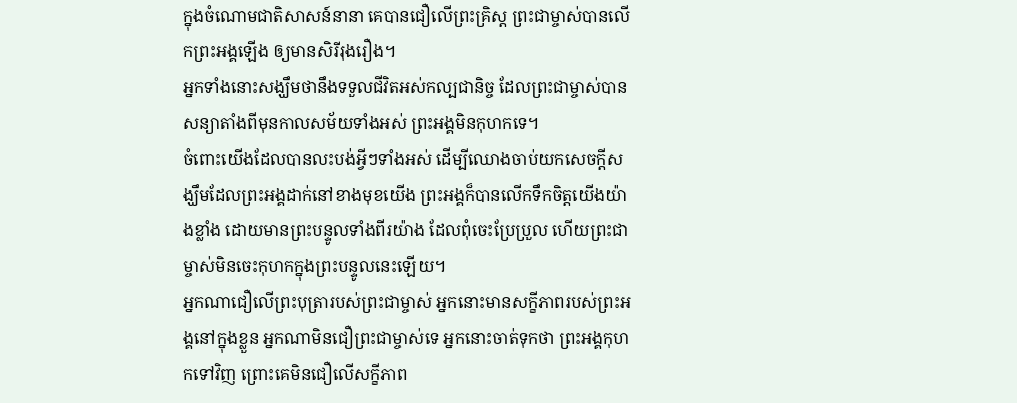ក្នុងចំណោមជាតិសាសន៍នានា គេបានជឿលើព្រះគ្រិស្ត ព្រះជាម្ចាស់បានលើកព្រះអង្គឡើង ឲ្យមានសិរីរុងរឿង។
អ្នកទាំងនោះសង្ឃឹមថានឹងទទួលជីវិតអស់កល្បជានិច្ច ដែលព្រះជាម្ចាស់បានសន្យាតាំងពីមុនកាលសម័យទាំងអស់ ព្រះអង្គមិនកុហកទេ។
ចំពោះយើងដែលបានលះបង់អ្វីៗទាំងអស់ ដើម្បីឈោងចាប់យកសេចក្ដីសង្ឃឹមដែលព្រះអង្គដាក់នៅខាងមុខយើង ព្រះអង្គក៏បានលើកទឹកចិត្តយើងយ៉ាងខ្លាំង ដោយមានព្រះបន្ទូលទាំងពីរយ៉ាង ដែលពុំចេះប្រែប្រួល ហើយព្រះជាម្ចាស់មិនចេះកុហកក្នុងព្រះបន្ទូលនេះឡើយ។
អ្នកណាជឿលើព្រះបុត្រារបស់ព្រះជាម្ចាស់ អ្នកនោះមានសក្ខីភាពរបស់ព្រះអង្គនៅក្នុងខ្លួន អ្នកណាមិនជឿព្រះជាម្ចាស់ទេ អ្នកនោះចាត់ទុកថា ព្រះអង្គកុហកទៅវិញ ព្រោះគេមិនជឿលើសក្ខីភាព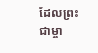ដែលព្រះជាម្ចា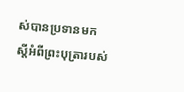ស់បានប្រទានមក ស្ដីអំពីព្រះបុត្រារបស់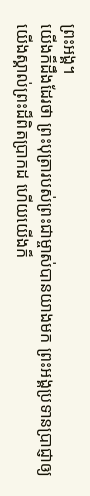ព្រះអង្គ។
យើងក៏ដឹងដែរថា ព្រះបុត្រារបស់ព្រះជាម្ចាស់បានយាងមក ព្រះអង្គប្រទានប្រាជ្ញាឲ្យយើងស្គាល់ព្រះដ៏ពិតប្រាកដ ហើយយើងក៏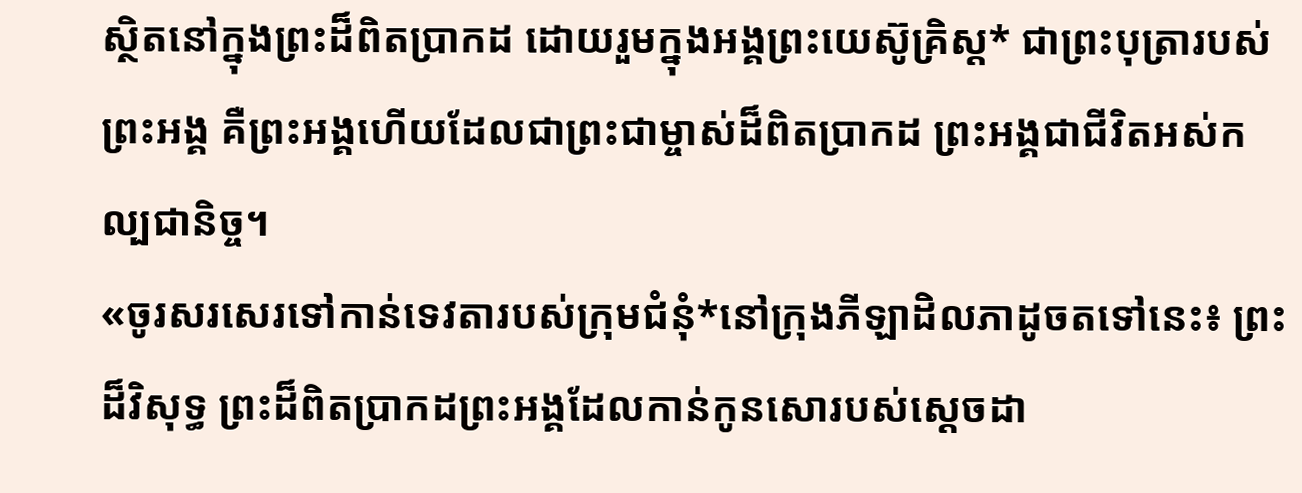ស្ថិតនៅក្នុងព្រះដ៏ពិតប្រាកដ ដោយរួមក្នុងអង្គព្រះយេស៊ូគ្រិស្ត* ជាព្រះបុត្រារបស់ព្រះអង្គ គឺព្រះអង្គហើយដែលជាព្រះជាម្ចាស់ដ៏ពិតប្រាកដ ព្រះអង្គជាជីវិតអស់កល្បជានិច្ច។
«ចូរសរសេរទៅកាន់ទេវតារបស់ក្រុមជំនុំ*នៅក្រុងភីឡាដិលភាដូចតទៅនេះ៖ ព្រះដ៏វិសុទ្ធ ព្រះដ៏ពិតប្រាកដព្រះអង្គដែលកាន់កូនសោរបស់ស្ដេចដា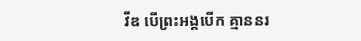វីឌ បើព្រះអង្គបើក គ្មាននរ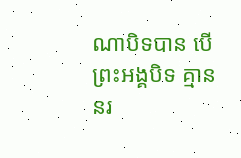ណាបិទបាន បើព្រះអង្គបិទ គ្មាននរ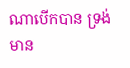ណាបើកបាន ទ្រង់មាន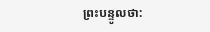ព្រះបន្ទូលថា: